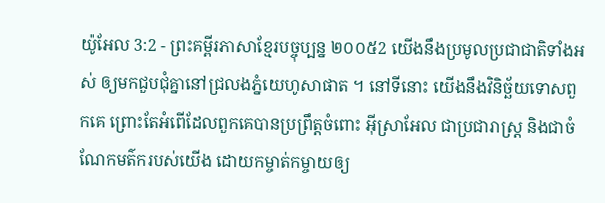យ៉ូអែល 3:2 - ព្រះគម្ពីរភាសាខ្មែរបច្ចុប្បន្ន ២០០៥2 យើងនឹងប្រមូលប្រជាជាតិទាំងអស់ ឲ្យមកជួបជុំគ្នានៅជ្រលងភ្នំយេហូសាផាត ។ នៅទីនោះ យើងនឹងវិនិច្ឆ័យទោសពួកគេ ព្រោះតែអំពើដែលពួកគេបានប្រព្រឹត្តចំពោះ អ៊ីស្រាអែល ជាប្រជារាស្ត្រ និងជាចំណែកមត៌ករបស់យើង ដោយកម្ចាត់កម្ចាយឲ្យ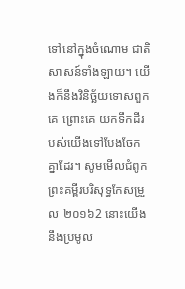ទៅនៅក្នុងចំណោម ជាតិសាសន៍ទាំងឡាយ។ យើងក៏នឹងវិនិច្ឆ័យទោសពួកគេ ព្រោះគេ យកទឹកដីរបស់យើងទៅបែងចែកគ្នាដែរ។ សូមមើលជំពូកព្រះគម្ពីរបរិសុទ្ធកែសម្រួល ២០១៦2 នោះយើងនឹងប្រមូល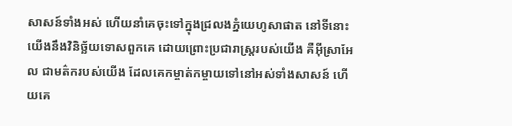សាសន៍ទាំងអស់ ហើយនាំគេចុះទៅក្នុងជ្រលងភ្នំយេហូសាផាត នៅទីនោះយើងនឹងវិនិច្ឆ័យទោសពួកគេ ដោយព្រោះប្រជារាស្ត្ររបស់យើង គឺអ៊ីស្រាអែល ជាមត៌ករបស់យើង ដែលគេកម្ចាត់កម្ចាយទៅនៅអស់ទាំងសាសន៍ ហើយគេ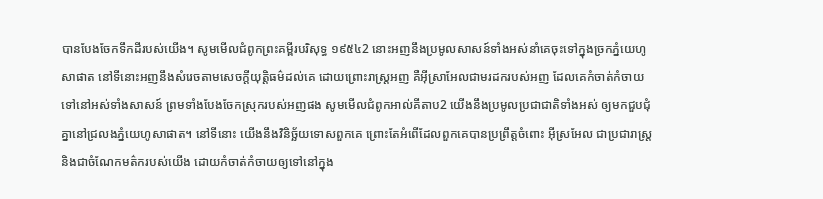បានបែងចែកទឹកដីរបស់យើង។ សូមមើលជំពូកព្រះគម្ពីរបរិសុទ្ធ ១៩៥៤2 នោះអញនឹងប្រមូលសាសន៍ទាំងអស់នាំគេចុះទៅក្នុងច្រកភ្នំយេហូសាផាត នៅទីនោះអញនឹងសំរេចតាមសេចក្ដីយុត្តិធម៌ដល់គេ ដោយព្រោះរាស្ត្រអញ គឺអ៊ីស្រាអែលជាមរដករបស់អញ ដែលគេកំចាត់កំចាយទៅនៅអស់ទាំងសាសន៍ ព្រមទាំងបែងចែកស្រុករបស់អញផង សូមមើលជំពូកអាល់គីតាប2 យើងនឹងប្រមូលប្រជាជាតិទាំងអស់ ឲ្យមកជួបជុំគ្នានៅជ្រលងភ្នំយេហូសាផាត។ នៅទីនោះ យើងនឹងវិនិច្ឆ័យទោសពួកគេ ព្រោះតែអំពើដែលពួកគេបានប្រព្រឹត្តចំពោះ អ៊ីស្រអែល ជាប្រជារាស្ត្រ និងជាចំណែកមត៌ករបស់យើង ដោយកំចាត់កំចាយឲ្យទៅនៅក្នុង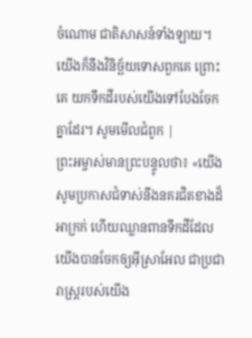ចំណោម ជាតិសាសន៍ទាំងឡាយ។ យើងក៏នឹងវិនិច្ឆ័យទោសពួកគេ ព្រោះគេ យកទឹកដីរបស់យើងទៅបែងចែកគ្នាដែរ។ សូមមើលជំពូក |
ព្រះអម្ចាស់មានព្រះបន្ទូលថា៖ «យើងសូមប្រកាសជំទាស់នឹងនគរជិតខាងដ៏អាក្រក់ ហើយឈ្លានពានទឹកដីដែលយើងបានចែកឲ្យអ៊ីស្រាអែល ជាប្រជារាស្ត្ររបស់យើង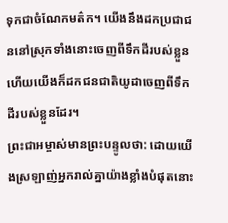ទុកជាចំណែកមត៌ក។ យើងនឹងដកប្រជាជននៅស្រុកទាំងនោះចេញពីទឹកដីរបស់ខ្លួន ហើយយើងក៏ដកជនជាតិយូដាចេញពីទឹកដីរបស់ខ្លួនដែរ។
ព្រះជាអម្ចាស់មានព្រះបន្ទូលថា: ដោយយើងស្រឡាញ់អ្នករាល់គ្នាយ៉ាងខ្លាំងបំផុតនោះ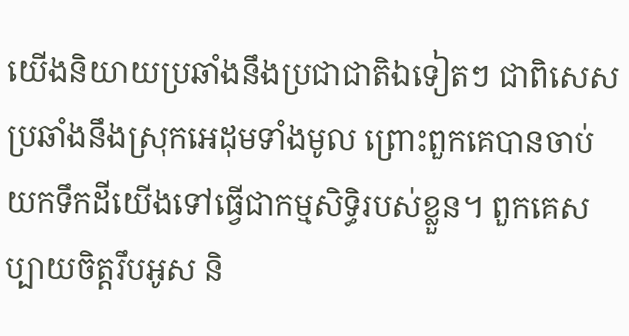យើងនិយាយប្រឆាំងនឹងប្រជាជាតិឯទៀតៗ ជាពិសេសប្រឆាំងនឹងស្រុកអេដុមទាំងមូល ព្រោះពួកគេបានចាប់យកទឹកដីយើងទៅធ្វើជាកម្មសិទ្ធិរបស់ខ្លួន។ ពួកគេសប្បាយចិត្តរឹបអូស និ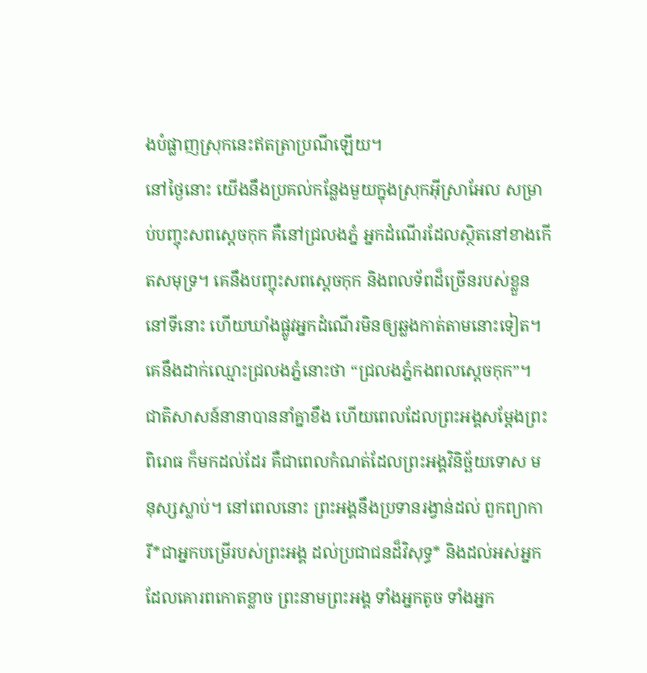ងបំផ្លាញស្រុកនេះឥតត្រាប្រណីឡើយ។
នៅថ្ងៃនោះ យើងនឹងប្រគល់កន្លែងមួយក្នុងស្រុកអ៊ីស្រាអែល សម្រាប់បញ្ចុះសពស្ដេចកុក គឺនៅជ្រលងភ្នំ អ្នកដំណើរដែលស្ថិតនៅខាងកើតសមុទ្រ។ គេនឹងបញ្ចុះសពស្ដេចកុក និងពលទ័ពដ៏ច្រើនរបស់ខ្លួននៅទីនោះ ហើយឃាំងផ្លូវអ្នកដំណើរមិនឲ្យឆ្លងកាត់តាមនោះទៀត។ គេនឹងដាក់ឈ្មោះជ្រលងភ្នំនោះថា “ជ្រលងភ្នំកងពលស្ដេចកុក”។
ជាតិសាសន៍នានាបាននាំគ្នាខឹង ហើយពេលដែលព្រះអង្គសម្តែងព្រះពិរោធ ក៏មកដល់ដែរ គឺជាពេលកំណត់ដែលព្រះអង្គវិនិច្ឆ័យទោស មនុស្សស្លាប់។ នៅពេលនោះ ព្រះអង្គនឹងប្រទានរង្វាន់ដល់ ពួកព្យាការី*ជាអ្នកបម្រើរបស់ព្រះអង្គ ដល់ប្រជាជនដ៏វិសុទ្ធ* និងដល់អស់អ្នកដែលគោរពកោតខ្លាច ព្រះនាមព្រះអង្គ ទាំងអ្នកតូច ទាំងអ្នក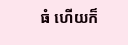ធំ ហើយក៏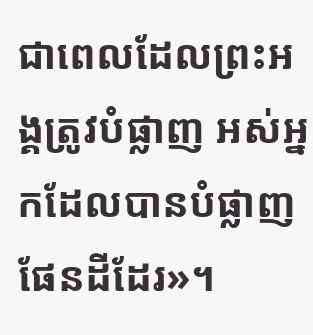ជាពេលដែលព្រះអង្គត្រូវបំផ្លាញ អស់អ្នកដែលបានបំផ្លាញផែនដីដែរ»។